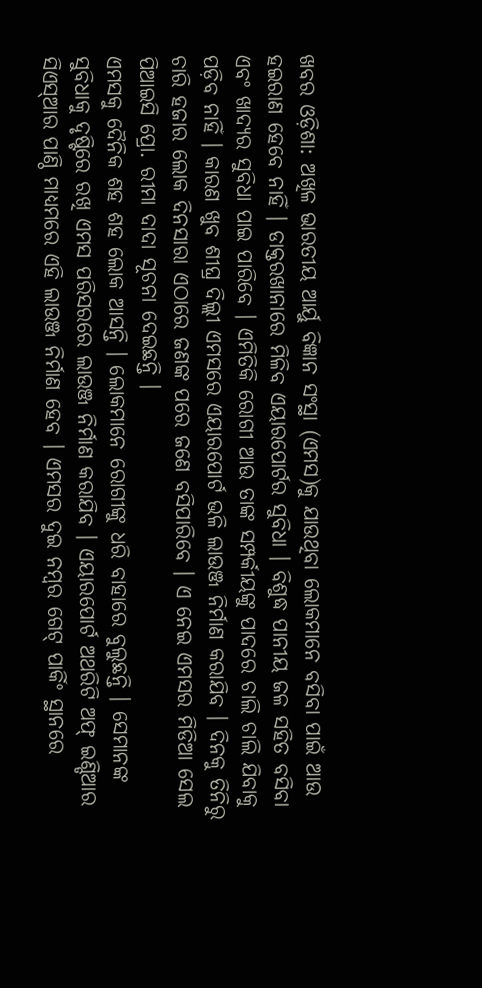ଖବର ଓଡ଼ିଶା: ଅଖିଳ ଭାରତୀୟ ଆର୍ୟୁ ବିଜ୍ଞାନ ସଂସ୍ଥା (ଏମସ)କୁ ଯାଉଥିବା ଲୋକମାନେ ବସିବା ପାଇଁ ଆଉ ହଇରାଣ ହେବେ ନାହିଁ । ଡାକ୍ତରଖାନାରେ ମିଳିବ ଏୟାରପୋର୍ଟର ସୁବିଧା । ବିଶୁଦ୍ଧ ପାନୀୟ ଜଳ ସହିତ ବସିବା ଏବଂ ଖାଦ୍ୟର ସୁବିଧା ପାଇ ପାରିବେ । ଏମିତିକି ରୋଗୀ ଆଉ ତାଙ୍କ ସମ୍ପର୍କୀୟଙ୍କୁ ପାଦରେ ଚାଲି ଚାଲି ଯିବାକୁ ପଡ଼ିବ ନାହିଁ । କାରଣ ଖୁବ ଶୀଘ୍ର ଦିଲ୍ଲୀ ଏମସରେ ଏୟାରପୋର୍ଟ ଭଳି ଲାଉଞ୍ଜ ନିର୍ମାଣ କରାଯିବ । ଦିନକୁ ତିନିରୁ ଚାରି ହଜାର ଲୋକ ଦିନସାରା ଏଠାରେ ଜଣଙ୍କ ପରେ ଜଣେ ବସିପାରିବେ । ଏ ନେଇ ଏମସର ମିଡିଆ ସେଲ ପିଆଇସି ପ୍ରୋ. ରୀମା ଦାଦା ସୂଚନା ଦେଇଛନ୍ତି ।
ଏମସକୁ ଦୈନିକ ଶହ ଶହ ଲୋକ ଆସନ୍ତି । ଲୋକମାନେ ରୋଗୀଙ୍କୁ ଧରି ବାହାରେ ବୁଲୁଛନ୍ତି । ସେମାନଙ୍କ ସୁବିଧାକୁ ଦୃଷ୍ଟିରେ ରଖି ଏମସ ପରିସରରେ ଲାଉଞ୍ଜ ନିର୍ମାଣ କରାଯିବ । ଏୟାରପୋର୍ଟ ଅଥରିଟି ଅଫ୍ ଇଣ୍ଡିଆର ସିଏସ୍ଆର ପାଣ୍ଠି ମାଧ୍ୟମରେ ଏହି ଲାଉଞ୍ଜ ନିର୍ମାଣ ହେବ । ଏମସର ଦୁଇ ନମ୍ବର ଗେଟ୍ ପାର୍କିଂ ସ୍ଥାନରେ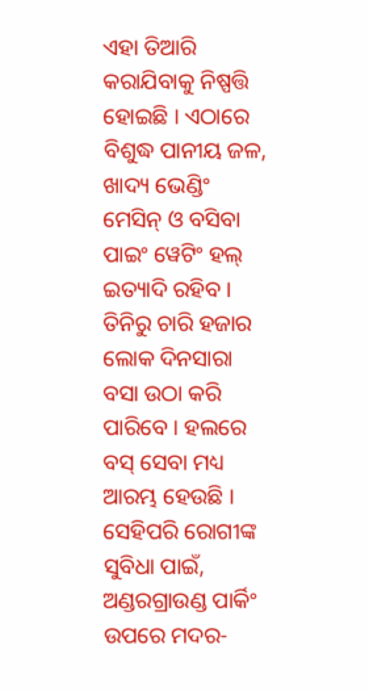ଏହା ତିଆରି କରାଯିବାକୁ ନିଷ୍ପତ୍ତି ହୋଇଛି । ଏଠାରେ ବିଶୁଦ୍ଧ ପାନୀୟ ଜଳ, ଖାଦ୍ୟ ଭେଣ୍ଡିଂ ମେସିନ୍ ଓ ବସିବା ପାଇଂ ୱେଟିଂ ହଲ୍ ଇତ୍ୟାଦି ରହିବ । ତିନିରୁ ଚାରି ହଜାର ଲୋକ ଦିନସାରା ବସା ଉଠା କରି ପାରିବେ । ହଲରେ ବସ୍ ସେବା ମଧ୍ୟ ଆରମ୍ଭ ହେଉଛି । ସେହିପରି ରୋଗୀଙ୍କ ସୁବିଧା ପାଇଁ, ଅଣ୍ଡରଗ୍ରାଉଣ୍ଡ ପାର୍କିଂ ଉପରେ ମଦର-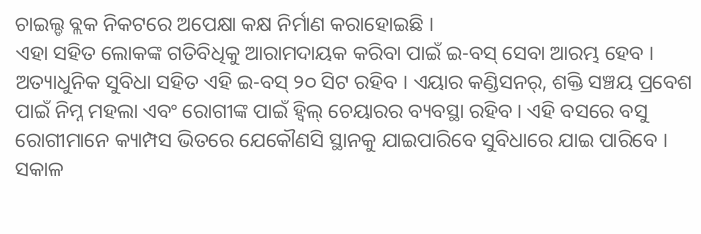ଚାଇଲ୍ଡ ବ୍ଲକ ନିକଟରେ ଅପେକ୍ଷା କକ୍ଷ ନିର୍ମାଣ କରାହୋଇଛି ।
ଏହା ସହିତ ଲୋକଙ୍କ ଗତିବିଧିକୁ ଆରାମଦାୟକ କରିବା ପାଇଁ ଇ-ବସ୍ ସେବା ଆରମ୍ଭ ହେବ । ଅତ୍ୟାଧୁନିକ ସୁବିଧା ସହିତ ଏହି ଇ-ବସ୍ ୨୦ ସିଟ ରହିବ । ଏୟାର କଣ୍ଡିସନର୍, ଶକ୍ତି ସଞ୍ଚୟ ପ୍ରବେଶ ପାଇଁ ନିମ୍ନ ମହଲା ଏବଂ ରୋଗୀଙ୍କ ପାଇଁ ହ୍ୱିଲ୍ ଚେୟାରର ବ୍ୟବସ୍ଥା ରହିବ । ଏହି ବସରେ ବସୁ ରୋଗୀମାନେ କ୍ୟାମ୍ପସ ଭିତରେ ଯେକୌଣସି ସ୍ଥାନକୁ ଯାଇପାରିବେ ସୁବିଧାରେ ଯାଇ ପାରିବେ । ସକାଳ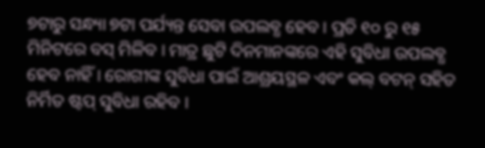୭ଟାରୁ ସନ୍ଧ୍ୟା ୭ଟା ପର୍ଯ୍ୟନ୍ତ ସେବା ଉପଲବ୍ଧ ହେବ । ପ୍ରତି ୧୦ ରୁ ୧୫ ମିନିଟରେ ବସ୍ ମିଳିବ । ମାତ୍ର ଛୁଟି ଦିନମାନଙ୍କରେ ଏହି ସୁବିଧା ଉପଲବ୍ଧ ହେବ ନାହିଁ । ରୋଗୀଙ୍କ ସୁବିଧା ପାଇଁ ଆଶ୍ରୟସ୍ଥଳ ଏବଂ କଲ୍ ବଟନ୍ ସହିତ ନିର୍ମିତ ଷ୍ଟପ୍ ସୁବିଧା ରହିବ ।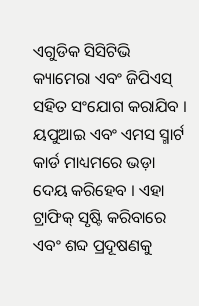ଏଗୁଡିକ ସିସିଟିଭି କ୍ୟାମେରା ଏବଂ ଜିପିଏସ୍ ସହିତ ସଂଯୋଗ କରାଯିବ । ୟପୁଆଇ ଏବଂ ଏମସ ସ୍ମାର୍ଟ କାର୍ଡ ମାଧ୍ୟମରେ ଭଡ଼ା ଦେୟ କରିହେବ । ଏହା ଟ୍ରାଫିକ୍ ସୃଷ୍ଟି କରିବାରେ ଏବଂ ଶବ୍ଦ ପ୍ରଦୂଷଣକୁ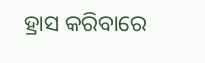ହ୍ରାସ କରିବାରେ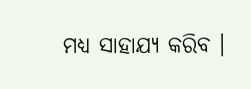ମଧ୍ୟ ସାହାଯ୍ୟ କରିବ ।